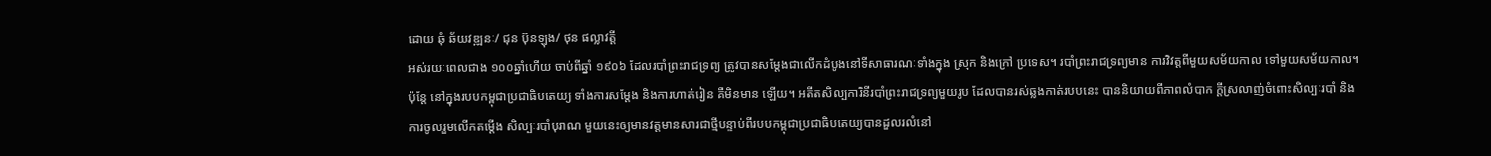ដោយ ឆុំ ឆ័យវឌ្ឍនៈ/ ជុន ប៊ុនឡុង/ ថុន ផល្លាវត្តី
អស់រយៈពេលជាង ១០០ឆ្នាំហើយ ចាប់ពីឆ្នាំ ១៩០៦ ដែលរបាំព្រះរាជទ្រព្យ ត្រូវបានសម្តែងជាលើកដំបូងនៅទីសាធារណៈទាំងក្នុង ស្រុក និងក្រៅ ប្រទេស។ របាំព្រះរាជទ្រព្យមាន ការវិវត្តពីមួយសម័យកាល ទៅមួយសម័យកាល។ ប៉ុន្តែ នៅក្នុងរបបកម្ពុជាប្រជាធិបតេយ្យ ទាំងការសម្តែង និងការហាត់រៀន គឺមិនមាន ឡើយ។ អតីតសិល្បការិនីរបាំព្រះរាជទ្រព្យមួយរូប ដែលបានរស់ឆ្លងកាត់របបនេះ បាននិយាយពីភាពលំបាក ក្តីស្រលាញ់ចំពោះសិល្បៈរបាំ និង ការចូលរួមលើកតម្តើង សិល្បៈរបាំបុរាណ មួយនេះឲ្យមានវត្តមានសារជាថ្មីបន្ទាប់ពីរបបកម្ពុជាប្រជាធិបតេយ្យបានដួលរលំនៅ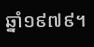ឆ្នាំ១៩៧៩។